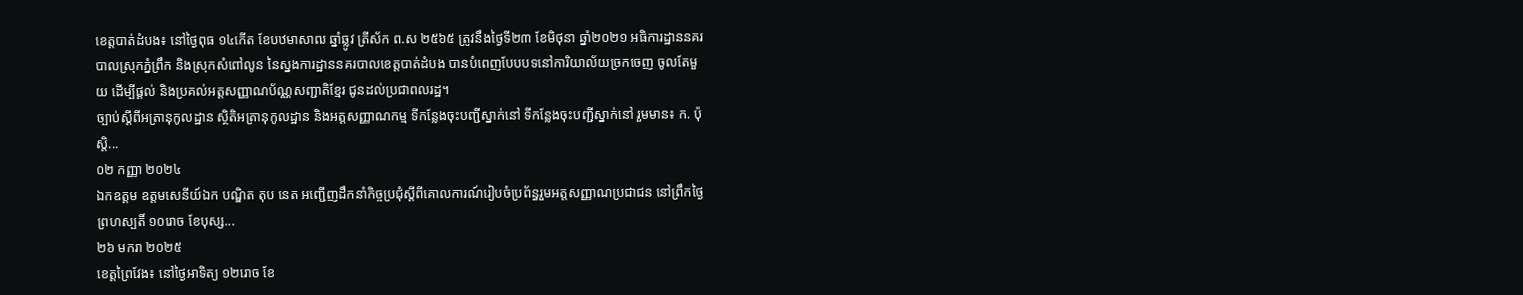ខេត្តបាត់ដំបង៖ នៅថ្ងៃពុធ ១៤កើត ខែបឋមាសាឍ ឆ្នាំឆ្លូវ ត្រីស័ក ព.ស ២៥៦៥ ត្រូវនឹងថ្ងៃទី២៣ ខែមិថុនា ឆ្នាំ២០២១ អធិការដ្ឋាននគរបាលស្រុកភ្នំព្រឹក និងស្រុកសំពៅលូន នៃស្នងការដ្ឋាននគរបាលខេត្តបាត់ដំបង បានបំពេញបែបបទនៅការិយាល័យច្រកចេញ ចូលតែមួយ ដើម្បីផ្ដល់ និងប្រគល់អត្តសញ្ញាណប័ណ្ណសញ្ជាតិខ្មែរ ជូនដល់ប្រជាពលរដ្ឋ។
ច្បាប់ស្ដីពីអត្រានុកូលដ្ឋាន ស្ថិតិអត្រានុកូលដ្ឋាន និងអត្តសញ្ញាណកម្ម ទីកន្លែងចុះបញ្ជីស្នាក់នៅ ទីកន្លែងចុះបញ្ជីស្នាក់នៅ រួមមាន៖ ក. ប៉ុស្តិ...
០២ កញ្ញា ២០២៤
ឯកឧត្តម ឧត្តមសេនីយ៍ឯក បណ្ឌិត តុប នេត អញ្ជើញដឹកនាំកិច្ចប្រជុំស្ដីពីគោលការណ៍រៀបចំប្រព័ន្ធរួមអត្តសញ្ញាណប្រជាជន នៅព្រឹកថ្ងៃព្រហស្បតិ៍ ១០រោច ខែបុស្ស...
២៦ មករា ២០២៥
ខេត្តព្រៃវែង៖ នៅថ្ងៃអាទិត្យ ១២រោច ខែ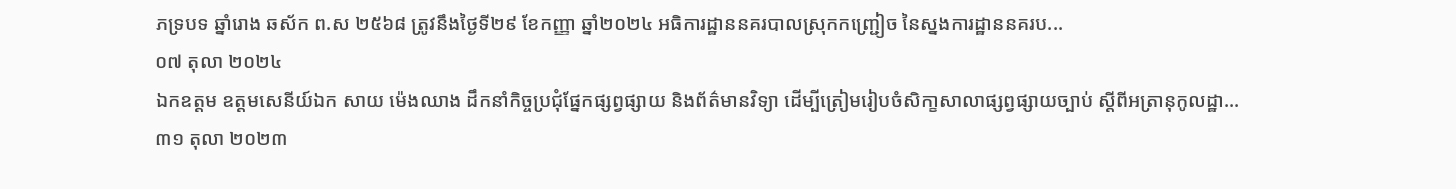ភទ្របទ ឆ្នាំរោង ឆស័ក ព.ស ២៥៦៨ ត្រូវនឹងថ្ងៃទី២៩ ខែកញ្ញា ឆ្នាំ២០២៤ អធិការដ្ឋាននគរបាលស្រុកកញ្ជ្រៀច នៃស្នងការដ្ឋាននគរប...
០៧ តុលា ២០២៤
ឯកឧត្តម ឧត្តមសេនីយ៍ឯក សាយ ម៉េងឈាង ដឹកនាំកិច្ចប្រជុំផ្នែកផ្សព្វផ្សាយ និងព័ត៌មានវិទ្យា ដើម្បីត្រៀមរៀបចំសិកា្ខសាលាផ្សព្វផ្សាយច្បាប់ ស្ដីពីអត្រានុកូលដ្ឋា...
៣១ តុលា ២០២៣